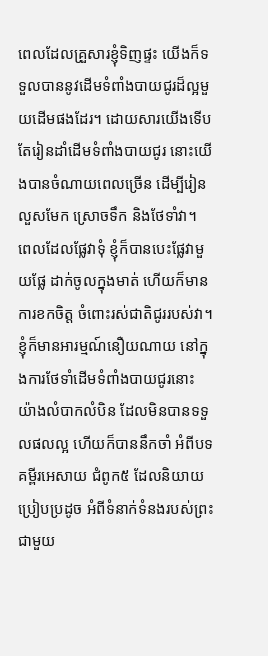ពេលដែលគ្រួសារខ្ញុំទិញផ្ទះ យើងក៏ទទួលបាននូវដើមទំពាំងបាយជូរដ៏ល្អមួយដើមផងដែរ។ ដោយសារយើងទើបតែរៀនដាំដើមទំពាំងបាយជូរ នោះយើងបានចំណាយពេលច្រើន ដើម្បីរៀនលួសមែក ស្រោចទឹក និងថែទាំវា។ ពេលដែលផ្លែវាទុំ ខ្ញុំក៏បានបេះផ្លែវាមួយផ្លែ ដាក់ចូលក្នុងមាត់ ហើយក៏មានការខកចិត្ត ចំពោះរស់ជាតិជូររបស់វា។
ខ្ញុំក៏មានអារម្មណ៍នឿយណាយ នៅក្នុងការថែទាំដើមទំពាំងបាយជូរនោះ យ៉ាងលំបាកលំបិន ដែលមិនបានទទួលផលល្អ ហើយក៏បាននឹកចាំ អំពីបទគម្ពីរអេសាយ ជំពូក៥ ដែលនិយាយប្រៀបប្រដូច អំពីទំនាក់ទំនងរបស់ព្រះ ជាមួយ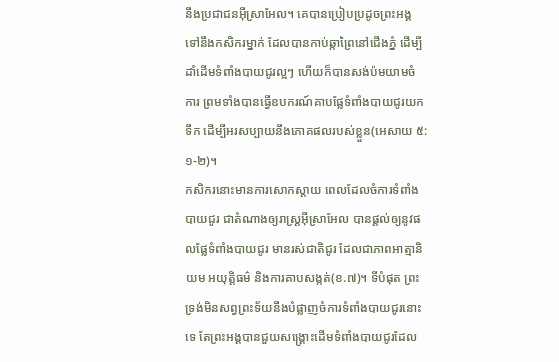នឹងប្រជាជនអ៊ីស្រាអែល។ គេបានប្រៀបប្រដូចព្រះអង្គ ទៅនឹងកសិករម្នាក់ ដែលបានកាប់ឆ្កាព្រៃនៅជើងភ្នំ ដើម្បីដាំដើមទំពាំងបាយជូរល្អៗ ហើយក៏បានសង់ប៉មយាមចំការ ព្រមទាំងបានធ្វើឧបករណ៍គាបផ្លែទំពាំងបាយជូរយកទឹក ដើម្បីអរសប្បាយនឹងភោគផលរបស់ខ្លួន(អេសាយ ៥:១-២)។
កសិករនោះមានការសោកស្តាយ ពេលដែលចំការទំពាំងបាយជូរ ជាតំណាងឲ្យរាស្រ្តអ៊ីស្រាអែល បានផ្តល់ឲ្យនូវផលផ្លែទំពាំងបាយជូរ មានរស់ជាតិជូរ ដែលជាភាពអាត្មានិយម អយុត្តិធម៌ និងការគាបសង្កត់(ខ.៧)។ ទីបំផុត ព្រះទ្រង់មិនសព្វព្រះទ័យនឹងបំផ្លាញចំការទំពាំងបាយជូរនោះទេ តែព្រះអង្គបានជួយសង្រ្គោះដើមទំពាំងបាយជូរដែល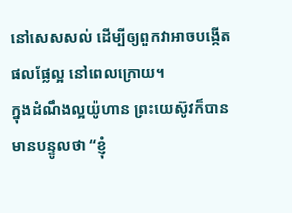នៅសេសសល់ ដើម្បីឲ្យពួកវាអាចបង្កើតផលផ្លែល្អ នៅពេលក្រោយ។
ក្នុងដំណឹងល្អយ៉ូហាន ព្រះយេស៊ូវក៏បានមានបន្ទូលថា “ខ្ញុំ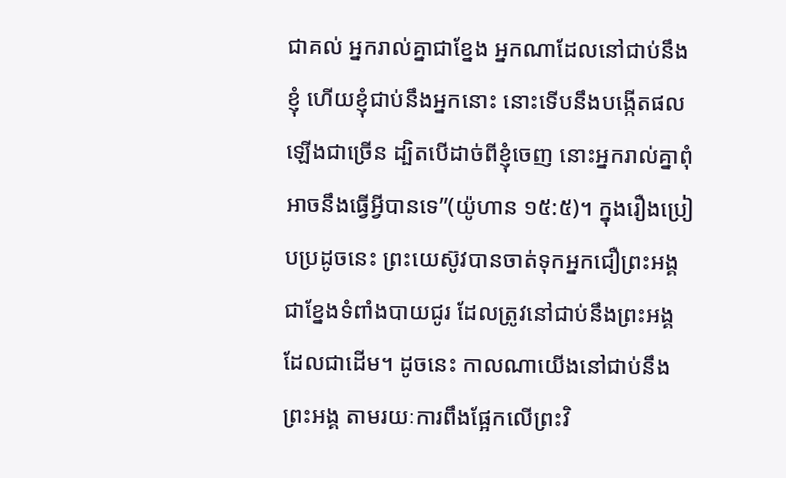ជាគល់ អ្នករាល់គ្នាជាខ្នែង អ្នកណាដែលនៅជាប់នឹងខ្ញុំ ហើយខ្ញុំជាប់នឹងអ្នកនោះ នោះទើបនឹងបង្កើតផលឡើងជាច្រើន ដ្បិតបើដាច់ពីខ្ញុំចេញ នោះអ្នករាល់គ្នាពុំអាចនឹងធ្វើអ្វីបានទេ”(យ៉ូហាន ១៥:៥)។ ក្នុងរឿងប្រៀបប្រដូចនេះ ព្រះយេស៊ូវបានចាត់ទុកអ្នកជឿព្រះអង្គ ជាខ្នែងទំពាំងបាយជូរ ដែលត្រូវនៅជាប់នឹងព្រះអង្គ ដែលជាដើម។ ដូចនេះ កាលណាយើងនៅជាប់នឹងព្រះអង្គ តាមរយៈការពឹងផ្អែកលើព្រះវិ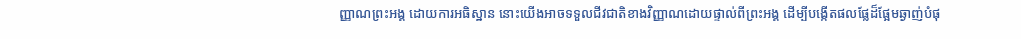ញ្ញាណព្រះអង្គ ដោយការអធិស្ឋាន នោះយើងអាចទទួលជីវជាតិខាងវិញ្ញាណដោយផ្ទាល់ពីព្រះអង្គ ដើម្បីបង្កើតផលផ្លែដ៏ផ្អែមឆ្ងាញ់បំផុ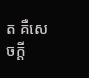ត គឺសេចក្តី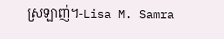ស្រឡាញ់។-Lisa M. Samra